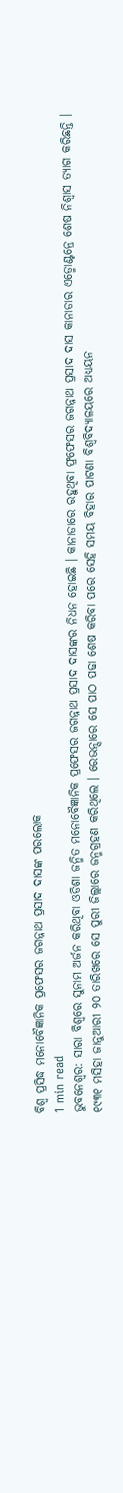ବିଶ୍ୱ ପ୍ରସିଦ୍ଧ ମନୋବୈଜ୍ଞାନିକ ପ୍ରଫେସର ଜଗନ୍ନାଥ ପ୍ରସାଦ ଦାସଙ୍କ ପରଲୋକ
1 min read
ଭୁବନେଶ୍ୱର: ସାରା ବିଶ୍ୱରେ ସୁନାମ ଅର୍ଜନ କରିଥିବା ଓଡିଶା ଜନ୍ମିତ ମନୋବୈଜ୍ଞାନିକ ପ୍ରଫେସର ଜଗନ୍ନାଥ ପ୍ରସାଦ ଦାସଙ୍କର ନିଧନ ହୋଇଛି । କାନାଡାରେ ରହୁଥିବା ଫ୍ରଫେସର ଜଗନ୍ନାଥ ପ୍ରସାଦ ଦାସ କାନାଡାର ଏଡ୍ମୋଣ୍ଟନ୍ରେ ଶେଷ ନିଶ୍ୱାସ ତ୍ୟାଗ କରିଛନ୍ତି । ୧୯୩୧ ମସିହା ଜାନୁଆରୀ ୨୦ ତାରିଖରେ ସେ ପୁରୀ ଜିଲ୍ଲାରେ ଜନ୍ମଗ୍ରହଣ କରିଥିଲେ । ରେଭନ୍ସାରେ ସେ ପାଠ ପଢା ଶେଷ କରିବା ପରେ ସେହି ସମୟ ବିହାର ପାଟଣା ବିଶ୍ୱବିଦ୍ୟାଳୟରେ ଅଧ୍ୟୟନ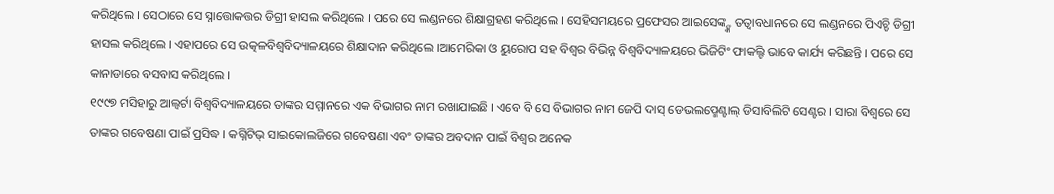କରିଥିଲେ । ସେଠାରେ ସେ ସ୍ନାତ୍ତୋକତ୍ତର ଡିଗ୍ରୀ ହାସଲ କରିଥିଲେ । ପରେ ସେ ଲଣ୍ଡନରେ ଶିକ୍ଷାଗ୍ରହଣ କରିଥିଲେ । ସେହିସମୟରେ ପ୍ରଫେସର ଆଇସେଙ୍କ୍ଙ୍କ ତତ୍ୱାବଧାନରେ ସେ ଲଣ୍ଡନରେ ପିଏଚ୍ଡି ଡିଗ୍ରୀ ହାସଲ କରିଥିଲେ । ଏହାପରେ ସେ ଉତ୍କଳବିଶ୍ୱବିଦ୍ୟାଳୟରେ ଶିକ୍ଷାଦାନ କରିଥିଲେ ।ଆମେରିକା ଓ ୟୁରୋପ ସହ ବିଶ୍ୱର ବିଭିନ୍ନ ବିଶ୍ୱବିଦ୍ୟାଳୟରେ ଭିଜିଟିଂ ଫାକଲ୍ଟି ଭାବେ କାର୍ଯ୍ୟ କରିଛନ୍ତି । ପରେ ସେ କାନାଡାରେ ବସବାସ କରିଥିଲେ ।
୧୯୯୭ ମସିହାରୁ ଆଲ୍ବର୍ଟା ବିଶ୍ୱବିଦ୍ୟାଳୟରେ ତାଙ୍କର ସମ୍ମାନରେ ଏକ ବିଭାଗର ନାମ ରଖାଯାଇଛି । ଏବେ ବି ସେ ବିଭାଗର ନାମ ଜେପି ଦାସ୍ ଡେଭଲପ୍ମେଣ୍ଟାଲ୍ ଡିସାବିଲିଟି ସେଣ୍ଟର । ସାରା ବିଶ୍ୱରେ ସେ ତାଙ୍କର ଗବେଷଣା ପାଇଁ ପ୍ରସିଦ୍ଧ । କଗ୍ନିଟିଭ୍ ସାଇକୋଲଜିରେ ଗବେଷଣା ଏବଂ ତାଙ୍କର ଅବଦାନ ପାଇଁ ବିଶ୍ୱର ଅନେକ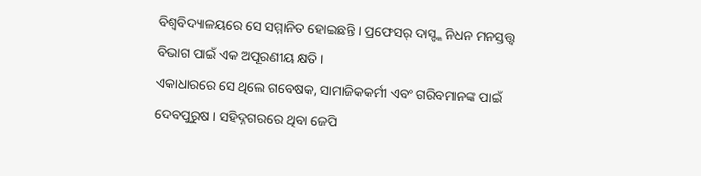ବିଶ୍ୱବିଦ୍ୟାଳୟରେ ସେ ସମ୍ମାନିତ ହୋଇଛନ୍ତି । ପ୍ରଫେସର୍ ଦାସ୍ଙ୍କ ନିଧନ ମନସ୍ତତ୍ତ୍ୱ ବିଭାଗ ପାଇଁ ଏକ ଅପୂରଣୀୟ କ୍ଷତି ।
ଏକାଧାରରେ ସେ ଥିଲେ ଗବେଷକ, ସାମାଜିକକର୍ମୀ ଏବଂ ଗରିବମାନଙ୍କ ପାଇଁ ଦେବପୁରୁଷ । ସହିଦ୍ନଗରରେ ଥିବା ଜେପି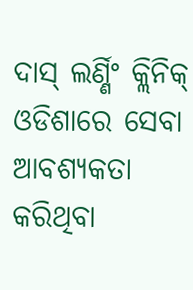ଦାସ୍ ଲର୍ଣ୍ଣିଂ କ୍ଲିନିକ୍ ଓଡିଶାରେ ସେବା ଆବଶ୍ୟକତା କରିଥିବା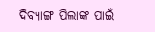ଦିବ୍ୟାଙ୍ଗ ପିଲାଙ୍କ ପାଇଁ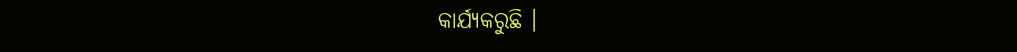କାର୍ଯ୍ୟକରୁଛି ।